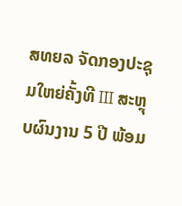ສທຍລ ຈັດກອງປະຊຸມໃຫຍ່ຄັ້ງທີ III ສະຫຼຸບຜົນງານ 5 ປີ ພ້ອມ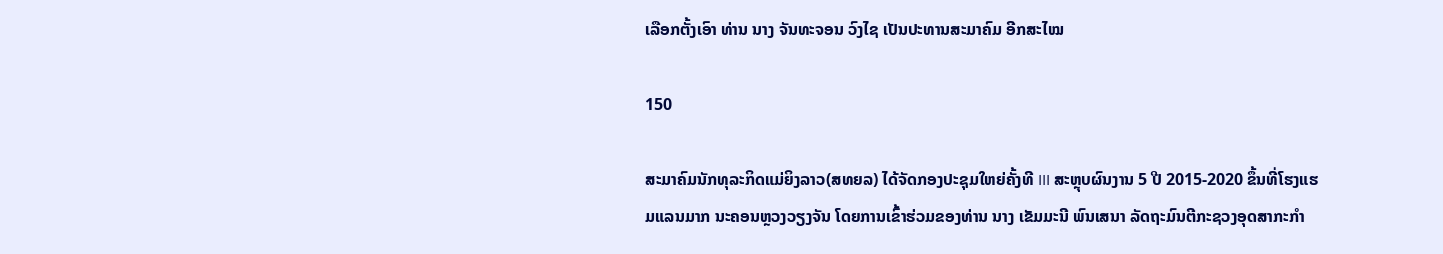ເລືອກຕັ້ງເອົາ ທ່ານ ນາງ ຈັນທະຈອນ ວົງໄຊ ເປັນປະທານສະມາຄົມ ອີກສະໄໝ

150

ສະມາຄົມນັກທຸລະກິດແມ່ຍິງລາວ(ສທຍລ) ໄດ້ຈັດກອງປະຊຸມໃຫຍ່ຄັ້ງທີ III ສະຫຼຸບຜົນງານ 5 ປີ 2015-2020 ຂຶ້ນທີ່ໂຮງແຮມແລນມາກ ນະຄອນຫຼວງວຽງຈັນ ໂດຍການເຂົ້າຮ່ວມຂອງທ່ານ ນາງ ເຂັມມະນີ ພົນເສນາ ລັດຖະມົນຕີກະຊວງອຸດສາກະກຳ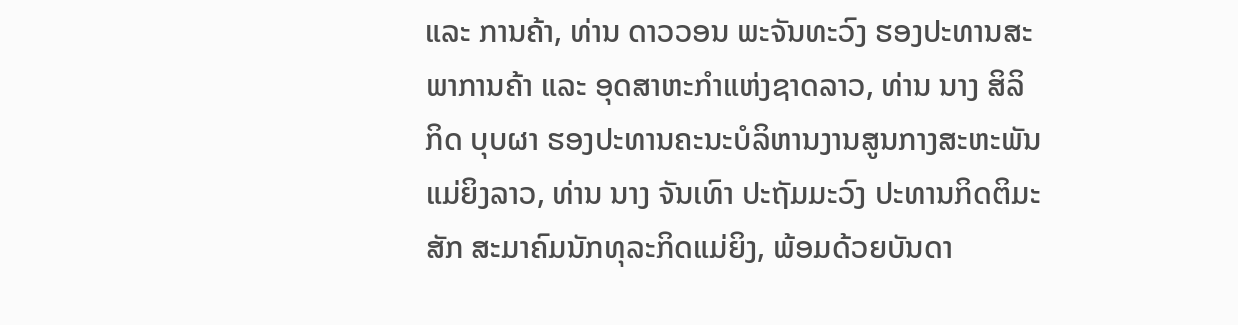ແລະ ການຄ້າ, ທ່ານ ດາວວອນ ພະຈັນທະວົງ ຮອງປະທານສະພາການຄ້າ ແລະ ອຸດສາຫະກຳແຫ່ງຊາດລາວ, ທ່ານ ນາງ ສິລິກິດ ບຸບຜາ ຮອງປະທານຄະນະບໍລິຫານງານສູນກາງສະຫະພັນແມ່ຍິງລາວ, ທ່ານ ນາງ ຈັນເທົາ ປະຖັມມະວົງ ປະທານກິດຕິມະສັກ ສະມາຄົມນັກທຸລະກິດແມ່ຍິງ, ພ້ອມດ້ວຍບັນດາ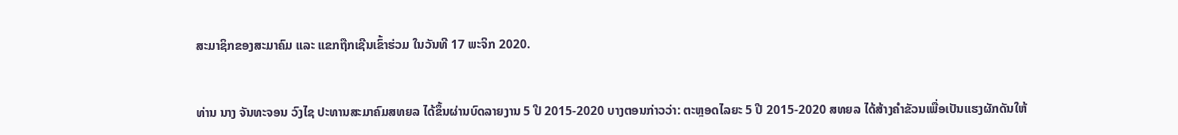ສະມາຊິກຂອງສະມາຄົມ ແລະ ແຂກຖືກເຊີນເຂົ້າຮ່ວມ ໃນວັນທີ 17 ພະຈິກ 2020.


ທ່ານ ນາງ ຈັນທະຈອນ ວົງໄຊ ປະທານສະມາຄົມສທຍລ ໄດ້ຂຶ້ນຜ່ານບົດລາຍງານ 5 ປີ 2015-2020 ບາງຕອນກ່າວວ່າ: ຕະຫຼອດໄລຍະ 5 ປີ 2015-2020 ສທຍລ ໄດ້ສ້າງຄຳຂັວນເພື່ອເປັນແຮງຜັກດັນໃຫ້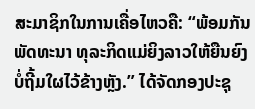ສະມາຊິກໃນການເຄື່ອໄຫວຄື: “ພ້ອມກັນພັດທະນາ ທຸລະກິດແມ່ຍິງລາວໃຫ້ຍືນຍົງ ບໍ່ຖີ້ມໃຜໄວ້ຂ້າງຫຼັງ.” ໄດ້ຈັດກອງປະຊຸ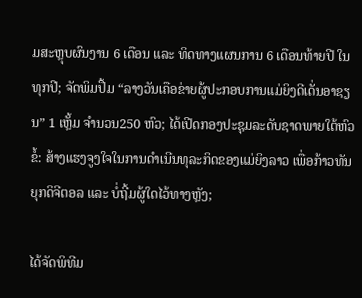ມສະຫຼຸບຜົນງານ 6 ເດືອນ ແລະ ທິດທາງແຜນການ 6 ເດືອນທ້າຍປີ ໃນທຸກປີ; ຈັດພິມປື້ມ “ລາງວັນເຄືອຂ່າຍຜູ້ປະກອບການແມ່ຍິງດີເດັ່ນອາຊຽນ” 1 ເຫຼັ້ມ ຈຳນວນ250 ຫົວ; ໄດ້ເປີດກອງປະຊຸມລະດັບຊາດພາຍໃຕ້ຫົວຂໍ້: ສ້າງແຮງຈູງໃຈໃນການດຳເນີນທຸລະກິດຂອງແມ່ຍິງລາວ ເພື່ອກ້າວທັນຍຸກດິຈີຕອລ ແລະ ບໍ່ຖີ້ມຜູ້ໃດໄວ້ທາງຫຼັງ;

ໄດ້ຈັດພິທີມ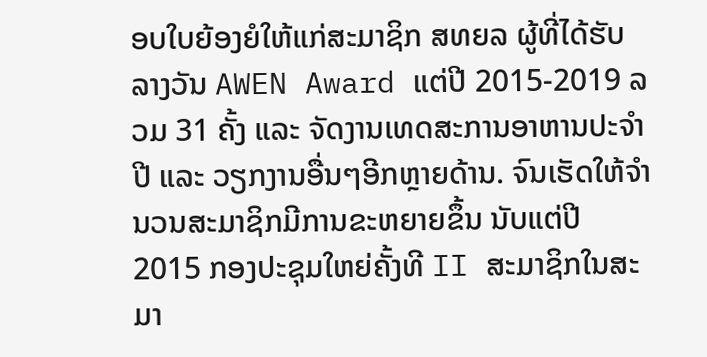ອບໃບຍ້ອງຍໍໃຫ້ແກ່ສະມາຊິກ ສທຍລ ຜູ້ທີ່ໄດ້ຮັບລາງວັນ AWEN Award ແຕ່ປີ 2015-2019 ລວມ 31 ຄັ້ງ ແລະ ຈັດງານເທດສະການອາຫານປະຈຳປີ ແລະ ວຽກງານອື່ນໆອີກຫຼາຍດ້ານ. ຈົນເຮັດໃຫ້ຈຳນວນສະມາຊິກມີການຂະຫຍາຍຂຶ້ນ ນັບແຕ່ປີ 2015 ກອງປະຊຸມໃຫຍ່ຄັ້ງທີ II ສະມາຊິກໃນສະມາ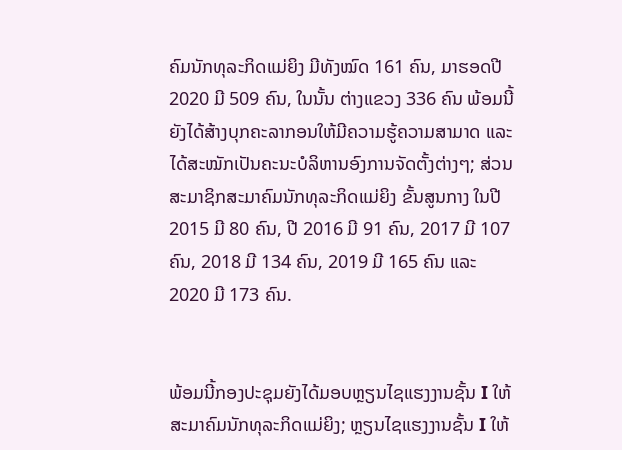ຄົມນັກທຸລະກິດແມ່ຍິງ ມີທັງໝົດ 161 ຄົນ, ມາຮອດປີ 2020 ມີ 509 ຄົນ, ໃນນັ້ນ ຕ່າງແຂວງ 336 ຄົນ ພ້ອມນີ້ຍັງໄດ້ສ້າງບຸກຄະລາກອນໃຫ້ມີຄວາມຮູ້ຄວາມສາມາດ ແລະ ໄດ້ສະໝັກເປັນຄະນະບໍລິຫານອົງການຈັດຕັ້ງຕ່າງໆ; ສ່ວນສະມາຊິກສະມາຄົມນັກທຸລະກິດແມ່ຍິງ ຂັ້ນສູນກາງ ໃນປີ 2015 ມີ 80 ຄົນ, ປີ 2016 ມີ 91 ຄົນ, 2017 ມີ 107 ຄົນ, 2018 ມີ 134 ຄົນ, 2019 ມີ 165 ຄົນ ແລະ 2020 ມີ 173 ຄົນ.


ພ້ອມນີ້ກອງປະຊຸມຍັງໄດ້ມອບຫຼຽນໄຊແຮງງານຊັ້ນ I ໃຫ້ສະມາຄົມນັກທຸລະກິດແມ່ຍິງ; ຫຼຽນໄຊແຮງງານຊັ້ນ I ໃຫ້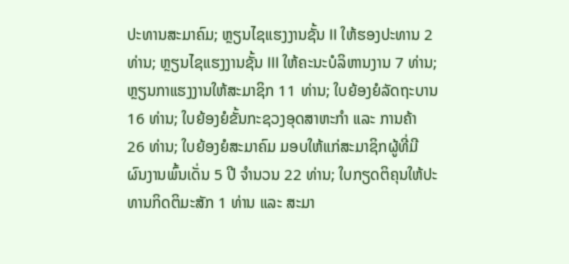ປະທານສະມາຄົມ; ຫຼຽນໄຊແຮງງານຊັ້ນ II ໃຫ້ຮອງປະທານ 2 ທ່ານ; ຫຼຽນໄຊແຮງງານຊັ້ນ III ໃຫ້ຄະນະບໍລິຫານງານ 7 ທ່ານ; ຫຼຽນກາແຮງງານໃຫ້ສະມາຊິກ 11 ທ່ານ; ໃບຍ້ອງຍໍລັດຖະບານ 16 ທ່ານ; ໃບຍ້ອງຍໍຂັ້ນກະຊວງອຸດສາຫະກຳ ແລະ ການຄ້າ 26 ທ່ານ; ໃບຍ້ອງຍໍສະມາຄົມ ມອບໃຫ້ແກ່ສະມາຊິກຜູ້ທີ່ມີຜົນງານພົ້ນເດັ່ນ 5 ປີ ຈຳນວນ 22 ທ່ານ; ໃບກຽດຕິຄຸນໃຫ້ປະທານກິດຕິມະສັກ 1 ທ່ານ ແລະ ສະມາ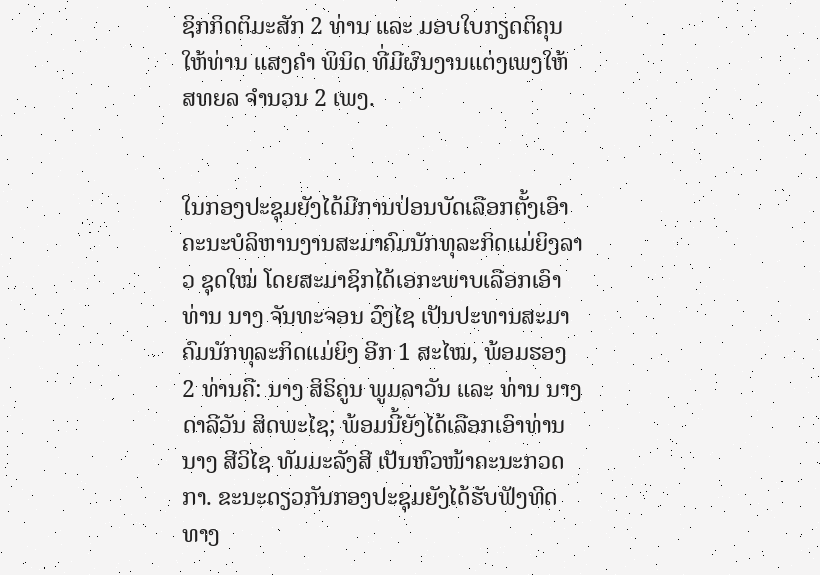ຊິກກິດຕິມະສັກ 2 ທ່ານ ແລະ ມອບໃບກຽດຕິຄຸນໃຫ້ທ່ານ ແສງຄຳ ພິນິດ ທີ່ມີຜົນງານແຕ່ງເພງໃຫ້ ສທຍລ ຈຳນວນ 2 ເພງ.


ໃນກອງປະຊຸມຍັງໄດ້ມີການປ່ອນບັດເລືອກຕັ້ງເອົາຄະນະບໍລິຫານງານສະມາຄົມນັກທຸລະກິດແມ່ຍິງລາວ ຊຸດໃໝ່ ໂດຍສະມາຊິກໄດ້ເອກະພາບເລືອກເອົາ ທ່ານ ນາງ ຈັນທະຈອນ ວົງໄຊ ເປັນປະທານສະມາຄົມນັກທຸລະກິດແມ່ຍິງ ອີກ 1 ສະໄໝ, ພ້ອມຮອງ 2 ທ່ານຄື: ນາງ ສິຣິຄູນ ພູມລາວັນ ແລະ ທ່ານ ນາງ ດາລີວັນ ສິດພະໄຊ; ພ້ອມນີ້ຍັງໄດ້ເລືອກເອົາທ່ານ ນາງ ສີວິໄຊ ທັມມະລັງສີ ເປັນຫົວໜ້າຄະນະກວດກາ. ຂະນະດຽວກັນກອງປະຊຸມຍັງໄດ້ຮັບຟັງທິດທາງ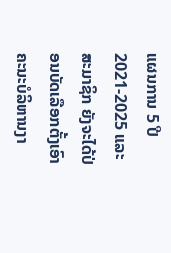ແຜນການ 5 ປີ 2021-2025 ແລະ ສະມາຊິກ ຍັງຈະໄດ້ປ່ອນບັດເລືອກຕັ້ງເອົາຄະນະບໍລິຫານງາ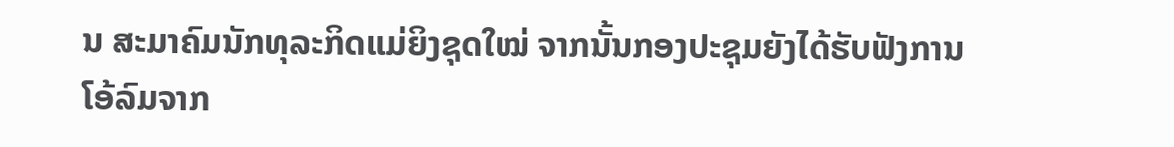ນ ສະມາຄົມນັກທຸລະກິດແມ່ຍິງຊຸດໃໝ່ ຈາກນັ້ນກອງປະຊຸມຍັງໄດ້ຮັບຟັງການໂອ້ລົມຈາກ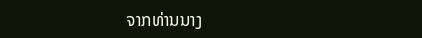ຈາກທ່ານນາງ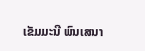ເຂັມມະນີ ພົນເສນາ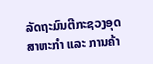ລັດຖະມົນຕີກະຊວງອຸດສາຫະກຳ ແລະ ການຄ້າ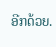ອີກດ້ວຍ.